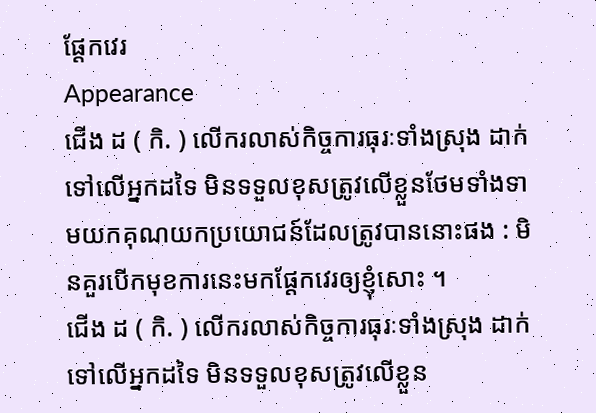ផ្ដែកវេរ
Appearance
ជើង ដ ( កិ. ) លើករលាស់កិច្ចការធុរៈទាំងស្រុង ដាក់ទៅលើអ្នកដទៃ មិនទទួលខុសត្រូវលើខ្លួនថែមទាំងទាមយកគុណយកប្រយោជន៍ដែលត្រូវបាននោះផង : មិនគួរបើកមុខការនេះមកផ្ដែកវេរឲ្យខ្ញុំសោះ ។
ជើង ដ ( កិ. ) លើករលាស់កិច្ចការធុរៈទាំងស្រុង ដាក់ទៅលើអ្នកដទៃ មិនទទួលខុសត្រូវលើខ្លួន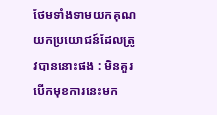ថែមទាំងទាមយកគុណយកប្រយោជន៍ដែលត្រូវបាននោះផង : មិនគួរបើកមុខការនេះមក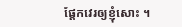ផ្ដែកវេរឲ្យខ្ញុំសោះ ។